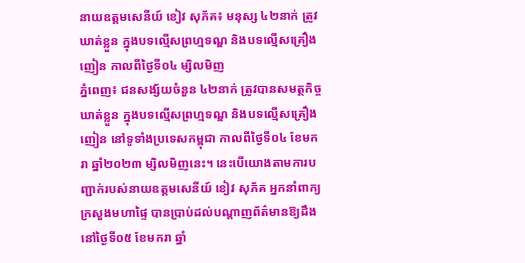នាយឧត្តមសេនីយ៍ ខៀវ សុភ័គ៖ មនុស្ស ៤២នាក់ ត្រូវឃាត់ខ្លួន ក្នុងបទល្មើសព្រហ្មទណ្ឌ និងបទល្មើសគ្រឿងញៀន កាលពីថ្ងៃទី០៤ ម្សិលមិញ
ភ្នំពេញ៖ ជនសង្ស័យចំនួន ៤២នាក់ ត្រូវបានសមត្ថកិច្ចឃាត់ខ្លួន ក្នុងបទល្មើសព្រហ្មទណ្ឌ និងបទល្មើសគ្រឿងញៀន នៅទូទាំងប្រទេសកម្ពុជា កាលពីថ្ងៃទី០៤ ខែមករា ឆ្នាំ២០២៣ ម្សិលមិញនេះ។ នេះបើយោងតាមការបញ្ជាក់របស់នាយឧត្តមសេនីយ៍ ខៀវ សុភ័គ អ្នកនាំពាក្យក្រសួងមហាផ្ទៃ បានប្រាប់ដល់បណ្តាញព័ត៌មានឱ្យដឹងនៅថ្ងៃទី០៥ ខែមករា ឆ្នាំ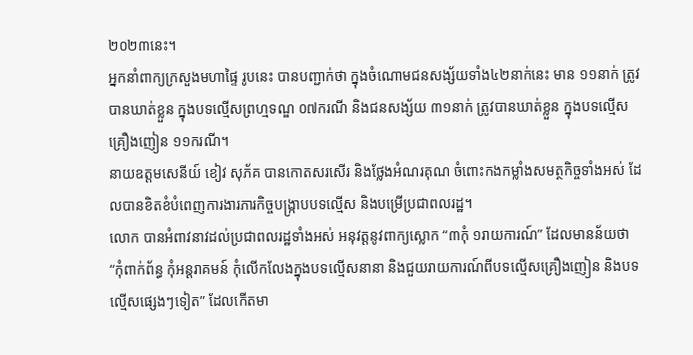២០២៣នេះ។
អ្នកនាំពាក្យក្រសួងមហាផ្ទៃ រូបនេះ បានបញ្ជាក់ថា ក្នុងចំណោមជនសង្ស័យទាំង៤២នាក់នេះ មាន ១១នាក់ ត្រូវបានឃាត់ខ្លួន ក្នុងបទល្មើសព្រហ្មទណ្ឌ ០៧ករណី និងជនសង្ស័យ ៣១នាក់ ត្រូវបានឃាត់ខ្លួន ក្នុងបទល្មេីសគ្រឿងញៀន ១១ករណី។
នាយឧត្តមសេនីយ៍ ខៀវ សុភ័គ បានកោតសរសើរ និងថ្លែងអំណរគុណ ចំពោះកងកម្លាំងសមត្ថកិច្ចទាំងអស់ ដែលបានខិតខំបំពេញការងារភារកិច្ចបង្ក្រាបបទល្មើស និងបម្រើប្រជាពលរដ្ឋ។
លោក បានអំពាវនាវដល់ប្រជាពលរដ្ឋទាំងអស់ អនុវត្តនូវពាក្យស្លោក “៣កុំ ១រាយការណ៍” ដែលមានន័យថា “កុំពាក់ព័ន្ធ កុំអន្តរាគមន៍ កុំលើកលែងក្នុងបទល្មើសនានា និងជួយរាយការណ៍ពីបទល្មើសគ្រឿងញៀន និងបទល្មើសផ្សេងៗទៀត” ដែលកើតមា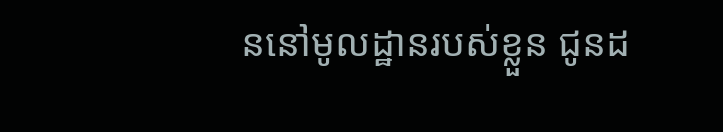ននៅមូលដ្ឋានរបស់ខ្លួន ជូនដ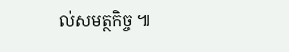ល់សមត្ថកិច្ច ៕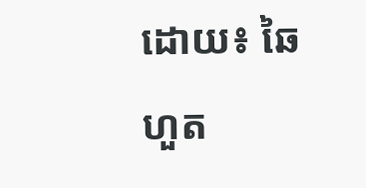ដោយ៖ ឆៃហួត